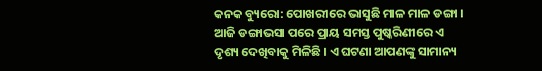କନକ ବ୍ୟୁରୋ: ପୋଖରୀରେ ଭାସୁଛି ମାଳ ମାଳ ଡଙ୍ଗା । ଆଜି ଡଙ୍ଗାଭସା ପରେ ପ୍ରାୟ ସମସ୍ତ ପୁଷ୍କରିଣୀରେ ଏ ଦୃଶ୍ୟ ଦେଖିବାକୁ ମିଳିଛି । ଏ ଘଟଣା ଆପଣଙ୍କୁ ସାମାନ୍ୟ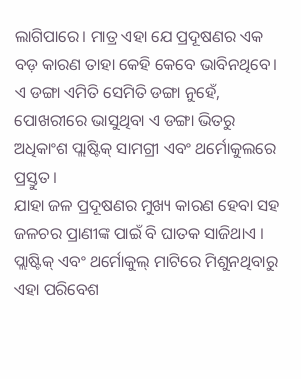ଲାଗିପାରେ। ମାତ୍ର ଏହା ଯେ ପ୍ରଦୂଷଣର ଏକ ବଡ଼ କାରଣ ତାହା କେହି କେବେ ଭାବିନଥିବେ। ଏ ଡଙ୍ଗା ଏମିତି ସେମିତି ଡଙ୍ଗା ନୁହେଁ, ପୋଖରୀରେ ଭାସୁଥିବା ଏ ଡଙ୍ଗା ଭିତରୁ ଅଧିକାଂଶ ପ୍ଲାଷ୍ଟିକ୍ ସାମଗ୍ରୀ ଏବଂ ଥର୍ମୋକୁଲରେ ପ୍ରସ୍ତୁତ ।
ଯାହା ଜଳ ପ୍ରଦୂଷଣର ମୁଖ୍ୟ କାରଣ ହେବା ସହ ଜଳଚର ପ୍ରାଣୀଙ୍କ ପାଇଁ ବି ଘାତକ ସାଜିଥାଏ । ପ୍ଲାଷ୍ଟିକ୍ ଏବଂ ଥର୍ମୋକୁଲ୍ ମାଟିରେ ମିଶୁନଥିବାରୁ ଏହା ପରିବେଶ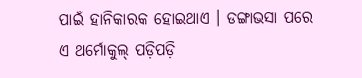ପାଇଁ ହାନିକାରକ ହୋଇଥାଏ । ଡଙ୍ଗାଭସା ପରେ ଏ ଥର୍ମୋକୁଲ୍ ପଡ଼ିପଡ଼ି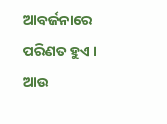ଆବର୍ଜନାରେ ପରିଣତ ହୁଏ । ଆଉ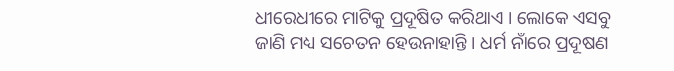ଧୀରେଧୀରେ ମାଟିକୁ ପ୍ରଦୂଷିତ କରିଥାଏ । ଲୋକେ ଏସବୁ ଜାଣି ମଧ୍ୟ ସଚେତନ ହେଉନାହାନ୍ତି । ଧର୍ମ ନାଁରେ ପ୍ରଦୂଷଣ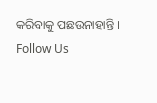କରିବାକୁ ପଛଉନାହାନ୍ତି ।
Follow Us